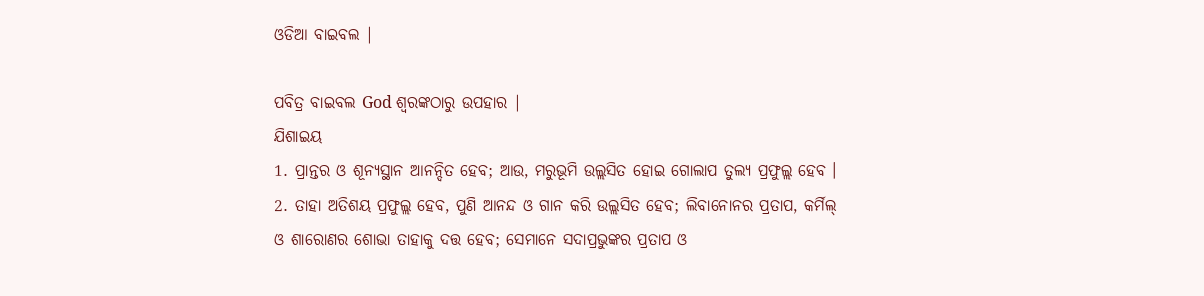ଓଡିଆ ବାଇବଲ |

ପବିତ୍ର ବାଇବଲ God ଶ୍ବରଙ୍କଠାରୁ ଉପହାର |
ଯିଶାଇୟ
1. ପ୍ରାନ୍ତର ଓ ଶୂନ୍ୟସ୍ଥାନ ଆନନ୍ଦିତ ହେବ; ଆଉ, ମରୁଭୂମି ଉଲ୍ଲସିତ ହୋଇ ଗୋଲାପ ତୁଲ୍ୟ ପ୍ରଫୁଲ୍ଲ ହେବ ।
2. ତାହା ଅତିଶୟ ପ୍ରଫୁଲ୍ଲ ହେବ, ପୁଣି ଆନନ୍ଦ ଓ ଗାନ କରି ଉଲ୍ଲସିତ ହେବ; ଲିବାନୋନର ପ୍ରତାପ, କର୍ମିଲ୍ ଓ ଶାରୋଣର ଶୋଭା ତାହାକୁ ଦତ୍ତ ହେବ; ସେମାନେ ସଦାପ୍ରଭୁଙ୍କର ପ୍ରତାପ ଓ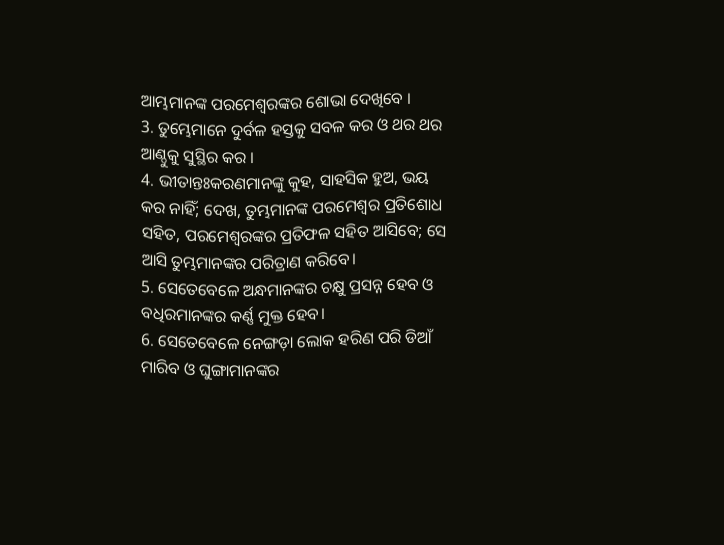ଆମ୍ଭମାନଙ୍କ ପରମେଶ୍ଵରଙ୍କର ଶୋଭା ଦେଖିବେ ।
3. ତୁମ୍ଭେମାନେ ଦୁର୍ବଳ ହସ୍ତକୁ ସବଳ କର ଓ ଥର ଥର ଆଣ୍ଠୁକୁ ସୁସ୍ଥିର କର ।
4. ଭୀତାନ୍ତଃକରଣମାନଙ୍କୁ କୁହ, ସାହସିକ ହୁଅ, ଭୟ କର ନାହିଁ; ଦେଖ, ତୁମ୍ଭମାନଙ୍କ ପରମେଶ୍ଵର ପ୍ରତିଶୋଧ ସହିତ, ପରମେଶ୍ଵରଙ୍କର ପ୍ରତିଫଳ ସହିତ ଆସିବେ; ସେ ଆସି ତୁମ୍ଭମାନଙ୍କର ପରିତ୍ରାଣ କରିବେ।
5. ସେତେବେଳେ ଅନ୍ଧମାନଙ୍କର ଚକ୍ଷୁ ପ୍ରସନ୍ନ ହେବ ଓ ବଧିରମାନଙ୍କର କର୍ଣ୍ଣ ମୁକ୍ତ ହେବ।
6. ସେତେବେଳେ ନେଙ୍ଗଡ଼ା ଲୋକ ହରିଣ ପରି ଡିଆଁ ମାରିବ ଓ ଘୁଙ୍ଗାମାନଙ୍କର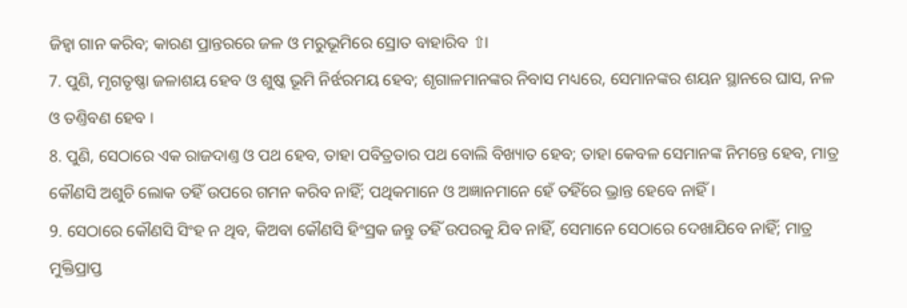ଜିହ୍ଵା ଗାନ କରିବ; କାରଣ ପ୍ରାନ୍ତରରେ ଜଳ ଓ ମରୁଭୂମିରେ ସ୍ରୋତ ବାହାରିବ ⇧।
7. ପୁଣି, ମୃଗତୃଷ୍ଣା ଜଳାଶୟ ହେବ ଓ ଶୁଷ୍କ ଭୂମି ନିର୍ଝରମୟ ହେବ; ଶୃଗାଳମାନଙ୍କର ନିବାସ ମଧ୍ୟରେ, ସେମାନଙ୍କର ଶୟନ ସ୍ଥାନରେ ଘାସ, ନଳ ଓ ତଣ୍ତିବଣ ହେବ ।
8. ପୁଣି, ସେଠାରେ ଏକ ରାଜଦାଣ୍ତ ଓ ପଥ ହେବ, ତାହା ପବିତ୍ରତାର ପଥ ବୋଲି ବିଖ୍ୟାତ ହେବ; ତାହା କେବଳ ସେମାନଙ୍କ ନିମନ୍ତେ ହେବ, ମାତ୍ର କୌଣସି ଅଶୁଚି ଲୋକ ତହିଁ ଉପରେ ଗମନ କରିବ ନାହିଁ; ପଥିକମାନେ ଓ ଅଜ୍ଞାନମାନେ ହେଁ ତହିଁରେ ଭ୍ରାନ୍ତ ହେବେ ନାହିଁ ।
9. ସେଠାରେ କୌଣସି ସିଂହ ନ ଥିବ, କିଅବା କୌଣସି ହିଂସ୍ରକ ଜନ୍ତୁ ତହିଁ ଉପରକୁ ଯିବ ନାହିଁ, ସେମାନେ ସେଠାରେ ଦେଖାଯିବେ ନାହିଁ; ମାତ୍ର ମୁକ୍ତିପ୍ରାପ୍ତ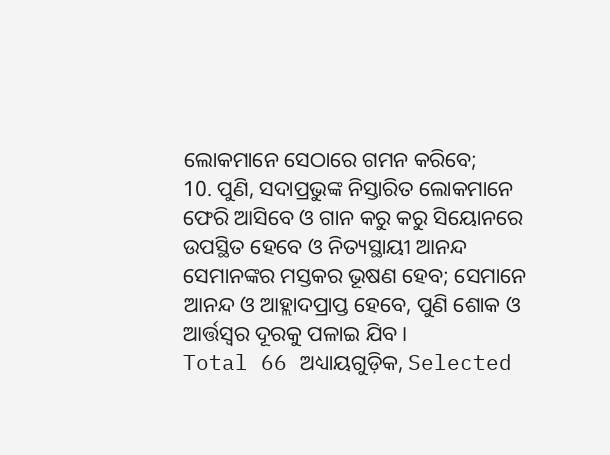ଲୋକମାନେ ସେଠାରେ ଗମନ କରିବେ;
10. ପୁଣି, ସଦାପ୍ରଭୁଙ୍କ ନିସ୍ତାରିତ ଲୋକମାନେ ଫେରି ଆସିବେ ଓ ଗାନ କରୁ କରୁ ସିୟୋନରେ ଉପସ୍ଥିତ ହେବେ ଓ ନିତ୍ୟସ୍ଥାୟୀ ଆନନ୍ଦ ସେମାନଙ୍କର ମସ୍ତକର ଭୂଷଣ ହେବ; ସେମାନେ ଆନନ୍ଦ ଓ ଆହ୍ଲାଦପ୍ରାପ୍ତ ହେବେ, ପୁଣି ଶୋକ ଓ ଆର୍ତ୍ତସ୍ଵର ଦୂରକୁ ପଳାଇ ଯିବ।
Total 66 ଅଧ୍ୟାୟଗୁଡ଼ିକ, Selected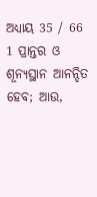ଅଧ୍ୟାୟ 35 / 66
1 ପ୍ରାନ୍ତର ଓ ଶୂନ୍ୟସ୍ଥାନ ଆନନ୍ଦିତ ହେବ; ଆଉ,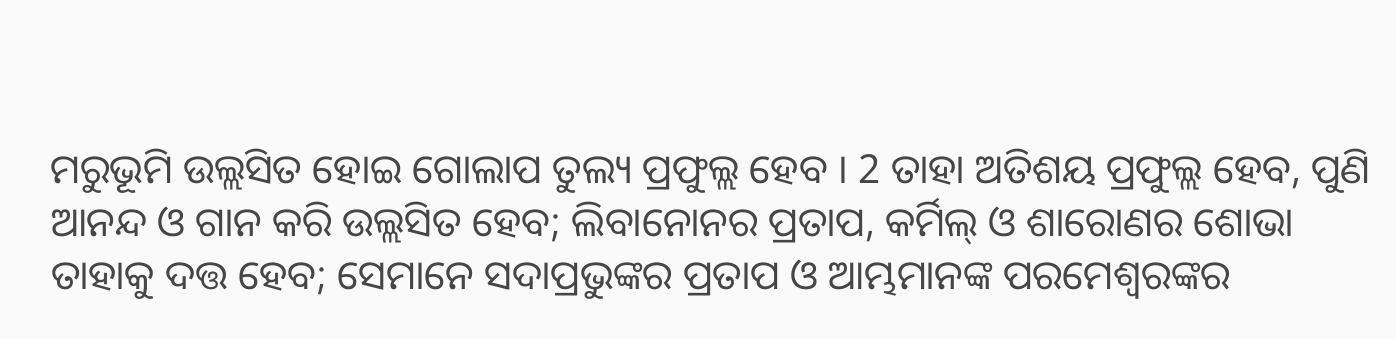ମରୁଭୂମି ଉଲ୍ଲସିତ ହୋଇ ଗୋଲାପ ତୁଲ୍ୟ ପ୍ରଫୁଲ୍ଲ ହେବ । 2 ତାହା ଅତିଶୟ ପ୍ରଫୁଲ୍ଲ ହେବ, ପୁଣି ଆନନ୍ଦ ଓ ଗାନ କରି ଉଲ୍ଲସିତ ହେବ; ଲିବାନୋନର ପ୍ରତାପ, କର୍ମିଲ୍ ଓ ଶାରୋଣର ଶୋଭା ତାହାକୁ ଦତ୍ତ ହେବ; ସେମାନେ ସଦାପ୍ରଭୁଙ୍କର ପ୍ରତାପ ଓ ଆମ୍ଭମାନଙ୍କ ପରମେଶ୍ଵରଙ୍କର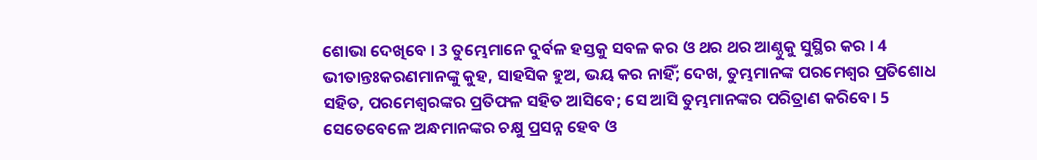ଶୋଭା ଦେଖିବେ । 3 ତୁମ୍ଭେମାନେ ଦୁର୍ବଳ ହସ୍ତକୁ ସବଳ କର ଓ ଥର ଥର ଆଣ୍ଠୁକୁ ସୁସ୍ଥିର କର । 4 ଭୀତାନ୍ତଃକରଣମାନଙ୍କୁ କୁହ, ସାହସିକ ହୁଅ, ଭୟ କର ନାହିଁ; ଦେଖ, ତୁମ୍ଭମାନଙ୍କ ପରମେଶ୍ଵର ପ୍ରତିଶୋଧ ସହିତ, ପରମେଶ୍ଵରଙ୍କର ପ୍ରତିଫଳ ସହିତ ଆସିବେ; ସେ ଆସି ତୁମ୍ଭମାନଙ୍କର ପରିତ୍ରାଣ କରିବେ। 5 ସେତେବେଳେ ଅନ୍ଧମାନଙ୍କର ଚକ୍ଷୁ ପ୍ରସନ୍ନ ହେବ ଓ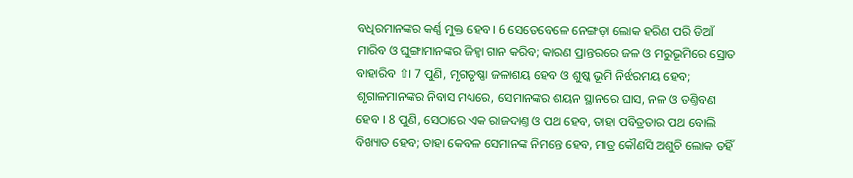ବଧିରମାନଙ୍କର କର୍ଣ୍ଣ ମୁକ୍ତ ହେବ। 6 ସେତେବେଳେ ନେଙ୍ଗଡ଼ା ଲୋକ ହରିଣ ପରି ଡିଆଁ ମାରିବ ଓ ଘୁଙ୍ଗାମାନଙ୍କର ଜିହ୍ଵା ଗାନ କରିବ; କାରଣ ପ୍ରାନ୍ତରରେ ଜଳ ଓ ମରୁଭୂମିରେ ସ୍ରୋତ ବାହାରିବ ⇧। 7 ପୁଣି, ମୃଗତୃଷ୍ଣା ଜଳାଶୟ ହେବ ଓ ଶୁଷ୍କ ଭୂମି ନିର୍ଝରମୟ ହେବ; ଶୃଗାଳମାନଙ୍କର ନିବାସ ମଧ୍ୟରେ, ସେମାନଙ୍କର ଶୟନ ସ୍ଥାନରେ ଘାସ, ନଳ ଓ ତଣ୍ତିବଣ ହେବ । 8 ପୁଣି, ସେଠାରେ ଏକ ରାଜଦାଣ୍ତ ଓ ପଥ ହେବ, ତାହା ପବିତ୍ରତାର ପଥ ବୋଲି ବିଖ୍ୟାତ ହେବ; ତାହା କେବଳ ସେମାନଙ୍କ ନିମନ୍ତେ ହେବ, ମାତ୍ର କୌଣସି ଅଶୁଚି ଲୋକ ତହିଁ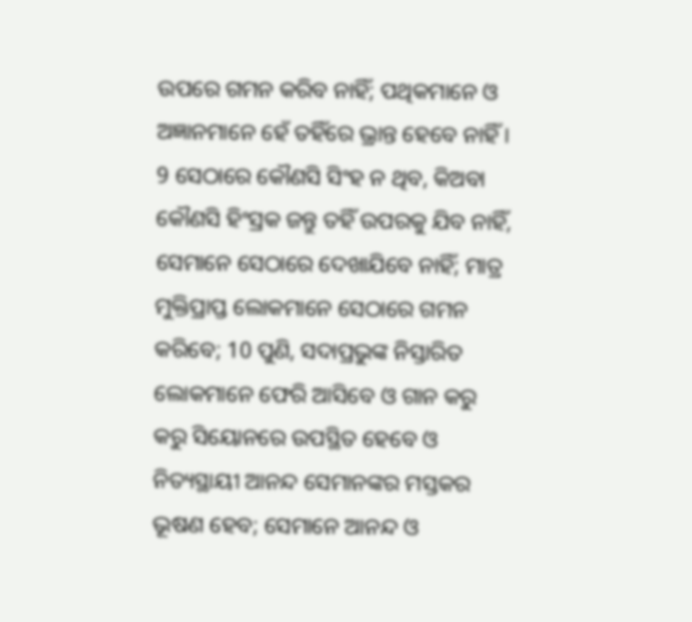ଉପରେ ଗମନ କରିବ ନାହିଁ; ପଥିକମାନେ ଓ ଅଜ୍ଞାନମାନେ ହେଁ ତହିଁରେ ଭ୍ରାନ୍ତ ହେବେ ନାହିଁ । 9 ସେଠାରେ କୌଣସି ସିଂହ ନ ଥିବ, କିଅବା କୌଣସି ହିଂସ୍ରକ ଜନ୍ତୁ ତହିଁ ଉପରକୁ ଯିବ ନାହିଁ, ସେମାନେ ସେଠାରେ ଦେଖାଯିବେ ନାହିଁ; ମାତ୍ର ମୁକ୍ତିପ୍ରାପ୍ତ ଲୋକମାନେ ସେଠାରେ ଗମନ କରିବେ; 10 ପୁଣି, ସଦାପ୍ରଭୁଙ୍କ ନିସ୍ତାରିତ ଲୋକମାନେ ଫେରି ଆସିବେ ଓ ଗାନ କରୁ କରୁ ସିୟୋନରେ ଉପସ୍ଥିତ ହେବେ ଓ ନିତ୍ୟସ୍ଥାୟୀ ଆନନ୍ଦ ସେମାନଙ୍କର ମସ୍ତକର ଭୂଷଣ ହେବ; ସେମାନେ ଆନନ୍ଦ ଓ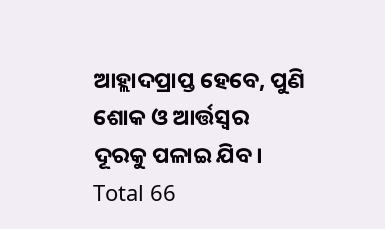ଆହ୍ଲାଦପ୍ରାପ୍ତ ହେବେ, ପୁଣି ଶୋକ ଓ ଆର୍ତ୍ତସ୍ଵର ଦୂରକୁ ପଳାଇ ଯିବ।
Total 66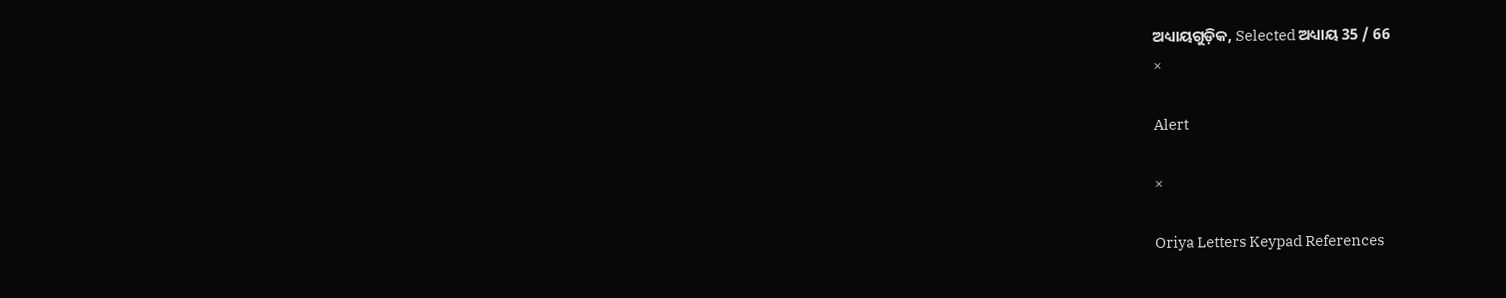ଅଧ୍ୟାୟଗୁଡ଼ିକ, Selected ଅଧ୍ୟାୟ 35 / 66
×

Alert

×

Oriya Letters Keypad References